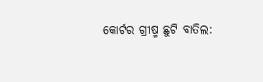କୋର୍ଟର ଗ୍ରୀଷ୍ମ ଛୁଟି ବାତିଲ: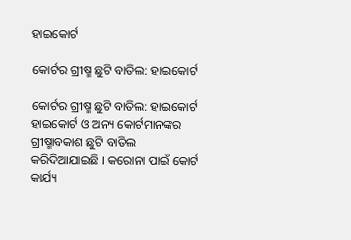ହାଇକୋର୍ଟ

କୋର୍ଟର ଗ୍ରୀଷ୍ମ ଛୁଟି ବାତିଲ: ହାଇକୋର୍ଟ

କୋର୍ଟର ଗ୍ରୀଷ୍ମ ଛୁଟି ବାତିଲ: ହାଇକୋର୍ଟ
ହାଇକୋର୍ଟ ଓ ଅନ୍ୟ କୋର୍ଟମାନଙ୍କର ଗ୍ରୀଷ୍ମାବକାଶ ଛୁଟି ବାତିଲ କରିଦିଆଯାଇଛି । କରୋନା ପାଇଁ କୋର୍ଟ କାର୍ଯ୍ୟ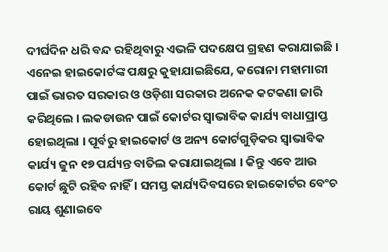ଦୀର୍ଘଦିନ ଧରି ବନ୍ଦ ରହିଥିବାରୁ ଏଭଳି ପଦକ୍ଷେପ ଗ୍ରହଣ କରାଯାଇଛି । ଏନେଇ ହାଇକୋର୍ଟଙ୍କ ପକ୍ଷରୁ କୁହାଯାଇଛିଯେ, କରୋନା ମହାମାରୀ ପାଇଁ ଭାରତ ସରକାର ଓ ଓଡ଼ିଶା ସରକାର ଅନେକ କଟକଣା ଜାରି କରିଥିଲେ । ଲକଡାଉନ ପାଇଁ କୋର୍ଟର ସ୍ୱାଭାବିକ କାର୍ଯ୍ୟ ବାଧାପ୍ରାପ୍ତ ହୋଇଥିଲା । ପୂର୍ବରୁ ହାଇକୋର୍ଟ ଓ ଅନ୍ୟ କୋର୍ଟଗୁଡ଼ିକର ସ୍ୱାଭାବିକ କାର୍ଯ୍ୟ ଜୁନ ୧୭ ପର୍ଯ୍ୟନ୍ତ ବାତିଲ କରାଯାଇଥିଲା । କିନ୍ତୁ ଏବେ ଆଉ କୋର୍ଟ ଛୁଟି ରହିବ ନାହିଁ । ସମସ୍ତ କାର୍ଯ୍ୟଦିବସରେ ହାଇକୋର୍ଟର ବେଂଚ ରାୟ ଶୁଣାଇବେ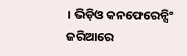। ଭିଡ଼ିଓ କନଫେରେନ୍ସିଂ ଜରିଆରେ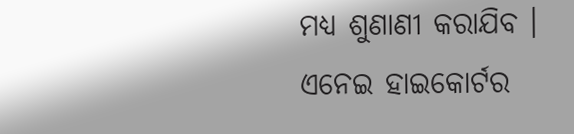ମଧ୍ୟ ଶୁଣାଣୀ କରାଯିବ । ଏନେଇ ହାଇକୋର୍ଟର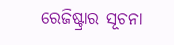ରେଜିଷ୍ଟ୍ରାର ସୂଚନା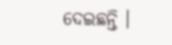ଦେଇଛନ୍ତି ।